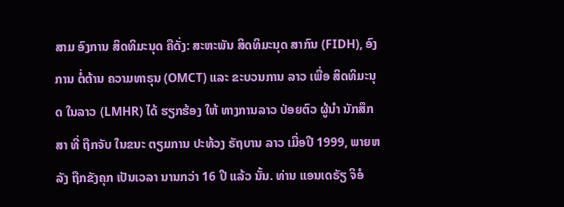ສາມ ອົງການ ສິດທິມະນຸດ ຄືດັ່ງ: ສະຫະພັນ ສິດທິມະນຸດ ສາກົນ (FIDH), ອົງການ ຕໍ່ຕ້ານ ຄວາມທາຣຸນ (OMCT) ແລະ ຂະບວນການ ລາວ ເພື່ອ ສິດທິມະນຸດ ໃນລາວ (LMHR) ໄດ້ ຮຽກຮ້ອງ ໃຫ້ ທາງການລາວ ປ່ອຍຕົວ ຜູ້ນຳ ນັກສຶກສາ ທີ່ ຖືກຈັບ ໃນຂນະ ຕຽມການ ປະທ້ວງ ຣັຖບານ ລາວ ເມື່ອປີ 1999, ພາຍຫລັງ ຖືກຂັງຄຸກ ເປັນເວລາ ນານກວ່າ 16 ປີ ແລ້ວ ນັ້ນ. ທ່ານ ແອນເດຣັຽ ຈິອໍ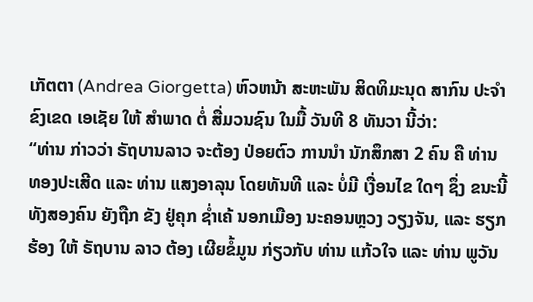ເກັຕຕາ (Andrea Giorgetta) ຫົວຫນ້າ ສະຫະພັນ ສິດທິມະນຸດ ສາກົນ ປະຈໍາ ຂົງເຂດ ເອເຊັຍ ໃຫ້ ສຳພາດ ຕໍ່ ສື່ມວນຊົນ ໃນມື້ ວັນທີ 8 ທັນວາ ນີ້ວ່າ:
“ທ່ານ ກ່າວວ່າ ຣັຖບານລາວ ຈະຕ້ອງ ປ່ອຍຕົວ ການນຳ ນັກສຶກສາ 2 ຄົນ ຄື ທ່ານ ທອງປະເສີດ ແລະ ທ່ານ ແສງອາລຸນ ໂດຍທັນທີ ແລະ ບໍ່ມີ ເງື່ອນໄຂ ໃດໆ ຊຶ່ງ ຂນະນີ້ ທັງສອງຄົນ ຍັງຖືກ ຂັງ ຢູ່ຄຸກ ຊ່ຳເຄ້ ນອກເມືອງ ນະຄອນຫຼວງ ວຽງຈັນ, ແລະ ຮຽກຮ້ອງ ໃຫ້ ຣັຖບານ ລາວ ຕ້ອງ ເຜີຍຂໍ້ມູນ ກ່ຽວກັບ ທ່ານ ແກ້ວໃຈ ແລະ ທ່ານ ພູວັນ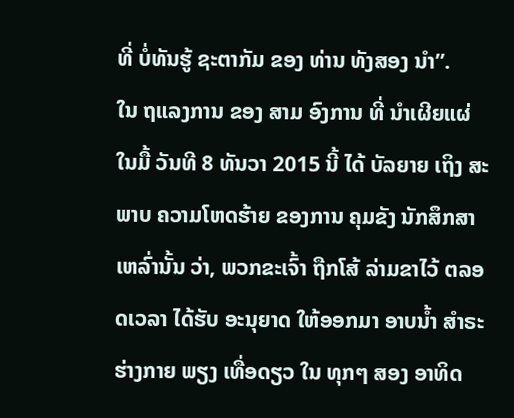ທີ່ ບໍ່ທັນຮູ້ ຊະຕາກັມ ຂອງ ທ່ານ ທັງສອງ ນຳ”.
ໃນ ຖແລງການ ຂອງ ສາມ ອົງການ ທີ່ ນໍາເຜີຍແຜ່ ໃນມື້ ວັນທີ 8 ທັນວາ 2015 ນີ້ ໄດ້ ບັລຍາຍ ເຖິງ ສະພາບ ຄວາມໂຫດຮ້າຍ ຂອງການ ຄຸມຂັງ ນັກສຶກສາ ເຫລົ່ານັ້ນ ວ່າ, ພວກຂະເຈົ້າ ຖືກໂສ້ ລ່າມຂາໄວ້ ຕລອດເວລາ ໄດ້ຮັບ ອະນຸຍາດ ໃຫ້ອອກມາ ອາບນໍ້າ ສໍາຣະ ຮ່າງກາຍ ພຽງ ເທື່ອດຽວ ໃນ ທຸກໆ ສອງ ອາທິດ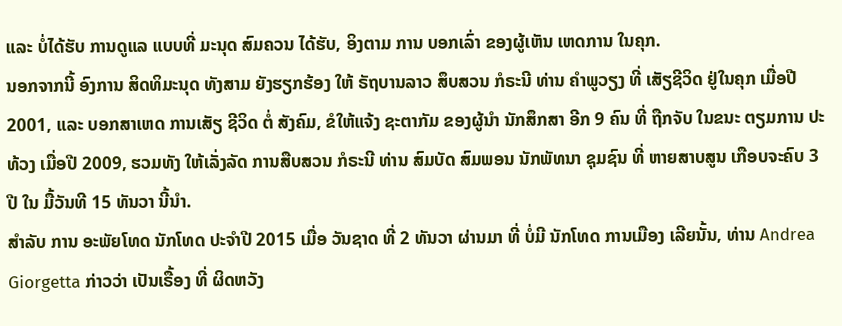ແລະ ບໍ່ໄດ້ຮັບ ການດູແລ ແບບທີ່ ມະນຸດ ສົມຄວນ ໄດ້ຮັບ, ອິງຕາມ ການ ບອກເລົ່າ ຂອງຜູ້ເຫັນ ເຫດການ ໃນຄຸກ.
ນອກຈາກນີ້ ອົງການ ສິດທິມະນຸດ ທັງສາມ ຍັງຮຽກຮ້ອງ ໃຫ້ ຣັຖບານລາວ ສຶບສວນ ກໍຣະນີ ທ່ານ ຄຳພູວຽງ ທີ່ ເສັຽຊີວິດ ຢູ່ໃນຄຸກ ເມື່ອປີ 2001, ແລະ ບອກສາເຫດ ການເສັຽ ຊີວິດ ຕໍ່ ສັງຄົມ, ຂໍໃຫ້ແຈ້ງ ຊະຕາກັມ ຂອງຜູ້ນຳ ນັກສຶກສາ ອີກ 9 ຄົນ ທີ່ ຖືກຈັບ ໃນຂນະ ຕຽມການ ປະທ້ວງ ເມື່ອປີ 2009, ຮວມທັງ ໃຫ້ເລັ່ງລັດ ການສືບສວນ ກໍຣະນີ ທ່ານ ສົມບັດ ສົມພອນ ນັກພັທນາ ຊຸມຊົນ ທີ່ ຫາຍສາບສູນ ເກືອບຈະຄົບ 3 ປີ ໃນ ມື້ວັນທີ 15 ທັນວາ ນີ້ນຳ.
ສຳລັບ ການ ອະພັຍໂທດ ນັກໂທດ ປະຈຳປີ 2015 ເມື່ອ ວັນຊາດ ທີ່ 2 ທັນວາ ຜ່ານມາ ທີ່ ບໍ່ມີ ນັກໂທດ ການເມືອງ ເລີຍນັ້ນ, ທ່ານ Andrea Giorgetta ກ່າວວ່າ ເປັນເຣື້ອງ ທີ່ ຜິດຫວັງ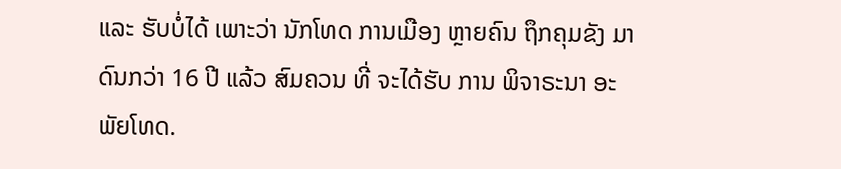ແລະ ຮັບບໍ່ໄດ້ ເພາະວ່າ ນັກໂທດ ການເມືອງ ຫຼາຍຄົນ ຖຶກຄຸມຂັງ ມາດົນກວ່າ 16 ປີ ແລ້ວ ສົມຄວນ ທີ່ ຈະໄດ້ຮັບ ການ ພິຈາຣະນາ ອະພັຍໂທດ.